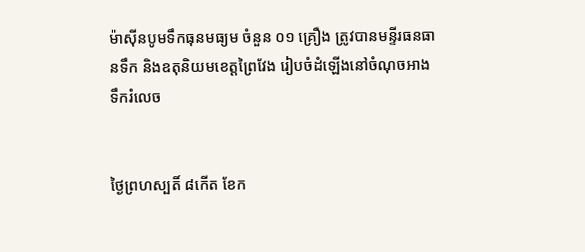ម៉ាស៊ីនបូមទឹកធុនមធ្យម ចំនួន ០១ គ្រឿង ត្រូវបានមន្ទីរធនធានទឹក និងឧតុនិយមខេត្តព្រៃវែង រៀបចំដំឡើងនៅចំណុចអាងទឹករំលេច


ថ្ងៃព្រហស្បតិ៍ ៨កើត ខែក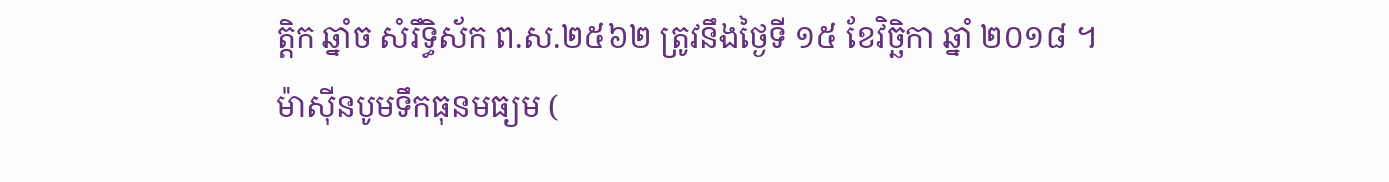ត្តិក ឆ្នាំច សំរឹទ្ធិស័ក ព.ស.២៥៦២ ត្រូវនឹងថ្ងៃទី ១៥ ខែវិច្ឆិកា ឆ្នាំ ២០១៨ ។
ម៉ាស៊ីនបូមទឹកធុនមធ្យម (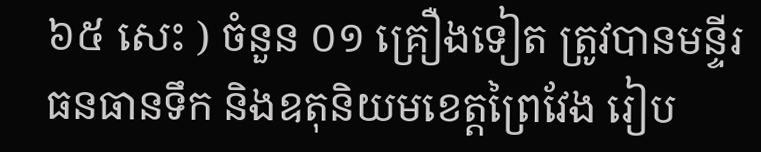៦៥ សេះ ) ចំនួន ០១ គ្រឿងទៀត ត្រូវបានមន្ទីរធនធានទឹក និងឧតុនិយមខេត្តព្រៃវែង រៀប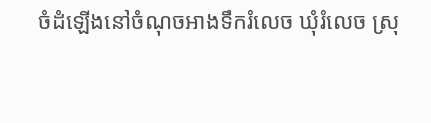ចំដំឡើងនៅចំណុចអាងទឹករំលេច ឃុំរំលេច ស្រុ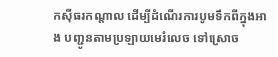កស៊ីធរកណ្តាល ដើម្បីដំណើរការបូមទឹកពីក្នុងអាង បញ្ជូនតាមប្រឡាយមេរំលេច ទៅស្រោច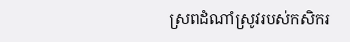ស្រពដំណាំស្រូវរបស់កសិករ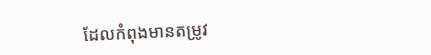ដែលកំពុងមានតម្រូវ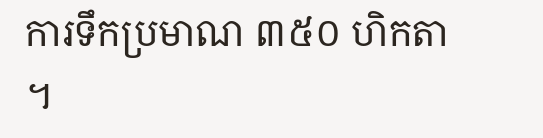ការទឹកប្រមាណ ៣៥០ ហិកតា ។